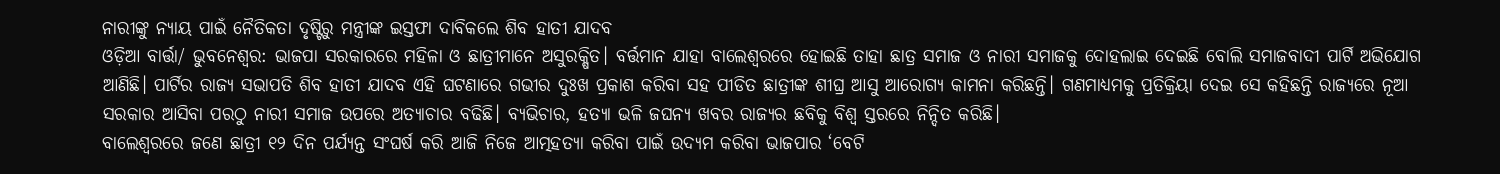ନାରୀଙ୍କୁ ନ୍ୟାୟ ପାଇଁ ନୈତିକତା ଦୃଷ୍ଟିରୁ ମନ୍ତ୍ରୀଙ୍କ ଇସ୍ତଫା ଦାବିକଲେ ଶିବ ହାତୀ ଯାଦବ
ଓଡ଼ିଆ ବାର୍ତ୍ତା/ ଭୁବନେଶ୍ୱର: ଭାଜପା ସରକାରରେ ମହିଳା ଓ ଛାତ୍ରୀମାନେ ଅସୁରକ୍ଷିତ। ବର୍ତ୍ତମାନ ଯାହା ବାଲେଶ୍ଵରରେ ହୋଇଛି ତାହା ଛାତ୍ର ସମାଜ ଓ ନାରୀ ସମାଜକୁ ଦୋହଲାଇ ଦେଇଛି ବୋଲି ସମାଜବାଦୀ ପାର୍ଟି ଅଭିଯୋଗ ଆଣିଛି। ପାର୍ଟିର ରାଜ୍ୟ ସଭାପତି ଶିବ ହାତୀ ଯାଦବ ଏହି ଘଟଣାରେ ଗଭୀର ଦୁଃଖ ପ୍ରକାଶ କରିବା ସହ ପୀଡିତ ଛାତ୍ରୀଙ୍କ ଶୀଘ୍ର ଆସୁ ଆରୋଗ୍ୟ କାମନା କରିଛନ୍ତି। ଗଣମାଧ୍ୟମକୁ ପ୍ରତିକ୍ରିୟା ଦେଇ ସେ କହିଛନ୍ତି ରାଜ୍ୟରେ ନୂଆ ସରକାର ଆସିବା ପରଠୁ ନାରୀ ସମାଜ ଉପରେ ଅତ୍ୟାଚାର ବଢିଛି। ବ୍ୟଭିଚାର, ହତ୍ୟା ଭଳି ଜଘନ୍ୟ ଖବର ରାଜ୍ୟର ଛବିକୁ ବିଶ୍ୱ ସ୍ତରରେ ନିନ୍ଦିତ କରିଛି।
ବାଲେଶ୍ବରରେ ଜଣେ ଛାତ୍ରୀ ୧୨ ଦିନ ପର୍ଯ୍ୟନ୍ତ ସଂଘର୍ଷ କରି ଆଜି ନିଜେ ଆତ୍ମହତ୍ୟା କରିବା ପାଇଁ ଉଦ୍ୟମ କରିବା ଭାଜପାର ‘ବେଟି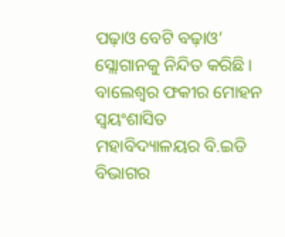ପଢ଼ାଓ ବେଟି ବଢ଼ାଓ’ ସ୍ଲୋଗାନକୁ ନିନ୍ଦିତ କରିଛି। ବାଲେଶ୍ଵର ଫକୀର ମୋହନ ସ୍ଵୟଂଶାସିତ ମହାବିଦ୍ୟାଳୟର ବି.ଇଡି ବିଭାଗର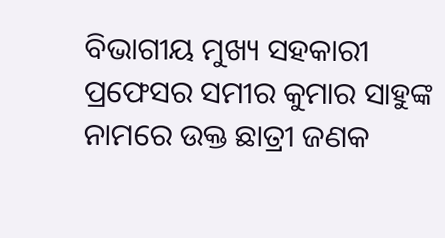ବିଭାଗୀୟ ମୁଖ୍ୟ ସହକାରୀ ପ୍ରଫେସର ସମୀର କୁମାର ସାହୁଙ୍କ ନାମରେ ଉକ୍ତ ଛାତ୍ରୀ ଜଣକ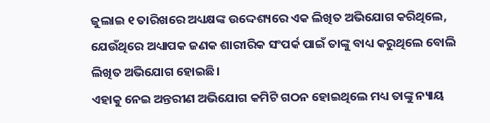ଜୁଲାଇ ୧ ତାରିଖରେ ଅଧ୍ୟକ୍ଷଙ୍କ ଉଦ୍ଦେଶ୍ୟରେ ଏକ ଲିଖିତ ଅଭିଯୋଗ କରିଥିଲେ, ଯେଉଁଥିରେ ଅଧ୍ୟାପକ ଜଣକ ଶାରୀରିକ ସଂପର୍କ ପାଇଁ ତାଙ୍କୁ ବାଧ୍ୟ କରୁଥିଲେ ବୋଲି ଲିଖିତ ଅଭିଯୋଗ ହୋଇଛି।
ଏହାକୁ ନେଇ ଅନ୍ତରୀଣ ଅଭିଯୋଗ କମିଟି ଗଠନ ହୋଇଥିଲେ ମଧ୍ୟ ତାଙ୍କୁ ନ୍ୟାୟ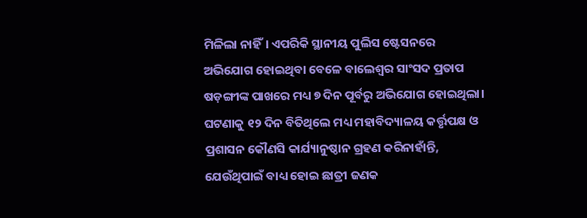ମିଳିଲା ନାହିଁ। ଏପରିକି ସ୍ଥାନୀୟ ପୁଲିସ ଷ୍ଟେସନରେ ଅଭିଯୋଗ ହୋଇଥିବା ବେଳେ ବାଲେଶ୍ବର ସାଂସଦ ପ୍ରତାପ ଷଡ଼ଙ୍ଗୀଙ୍କ ପାଖରେ ମଧ୍ୟ ୭ ଦିନ ପୂର୍ବରୁ ଅଭିଯୋଗ ହୋଇଥିଲା।
ଘଟଣାକୁ ୧୨ ଦିନ ବିତିଥିଲେ ମଧ୍ୟ ମହାବିଦ୍ୟାଳୟ କର୍ତ୍ତୃପକ୍ଷ ଓ ପ୍ରଶାସନ କୌଣସି କାର୍ଯ୍ୟାନୁଷ୍ଠାନ ଗ୍ରହଣ କରିନାହାଁନ୍ତି, ଯେଉଁଥିପାଇଁ ବାଧ୍ୟ ହୋଇ ଛାତ୍ରୀ ଜଣକ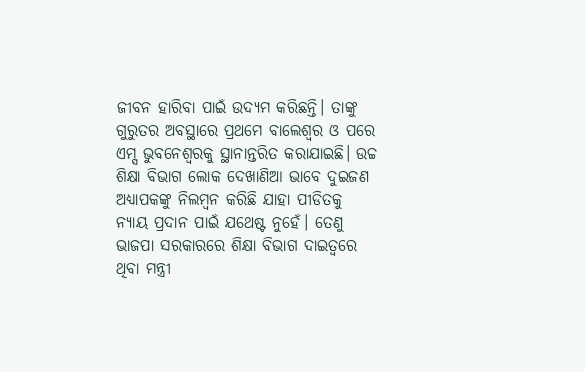ଜୀବନ ହାରିବା ପାଇଁ ଉଦ୍ୟମ କରିଛନ୍ତି। ତାଙ୍କୁ ଗୁରୁତର ଅବସ୍ଥାରେ ପ୍ରଥମେ ବାଲେଶ୍ଵର ଓ ପରେ ଏମ୍ସ ଭୁବନେଶ୍ୱରକୁ ସ୍ଥାନାନ୍ତରିତ କରାଯାଇଛି। ଉଚ୍ଚ ଶିକ୍ଷା ବିଭାଗ ଲୋକ ଦେଖାଣିଆ ଭାବେ ଦୁଇଜଣ ଅଧ୍ୟାପକଙ୍କୁ ନିଲମ୍ବନ କରିଛି ଯାହା ପୀଡିତକୁ ନ୍ୟାୟ ପ୍ରଦାନ ପାଇଁ ଯଥେଷ୍ଟ ନୁହେଁ। ତେଣୁ ଭାଜପା ସରକାରରେ ଶିକ୍ଷା ବିଭାଗ ଦାଇତ୍ୱରେ ଥିବା ମନ୍ତ୍ରୀ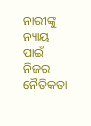ନାରୀଙ୍କୁ ନ୍ୟାୟ ପାଇଁ ନିଜର ନୈତିକତା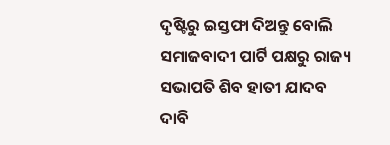ଦୃଷ୍ଟିରୁ ଇସ୍ତଫା ଦିଅନ୍ତୁ ବୋଲି ସମାଜବାଦୀ ପାର୍ଟି ପକ୍ଷରୁ ରାଜ୍ୟ ସଭାପତି ଶିବ ହାତୀ ଯାଦବ ଦାବି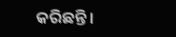କରିଛନ୍ତି।